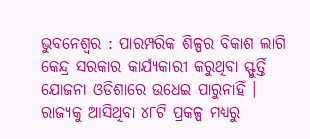ଭୁବନେଶ୍ୱର : ପାରମ୍ପରିକ ଶିଳ୍ପର ବିକାଶ ଲାଗି କେନ୍ଦ୍ର ସରକାର କାର୍ଯ୍ୟକାରୀ କରୁଥିବା ସ୍ଫୁର୍ତ୍ତି ଯୋଜନା ଓଡିଶାରେ ଉଧେଇ ପାରୁନାହିଁ । ରାଜ୍ୟକୁ ଆସିଥିବା ୪୮ଟି ପ୍ରକଳ୍ପ ମଧ୍ୟରୁ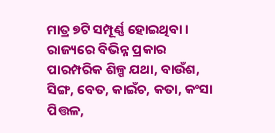ମାତ୍ର ୭ଟି ସମ୍ପୂର୍ଣ୍ଣ ହୋଇଥିବା ।
ରାଜ୍ୟରେ ବିଭିନ୍ନ ପ୍ରକାର ପାରମ୍ପରିକ ଶିଳ୍ପ ଯଥା, ବାଉଁଶ, ସିଙ୍ଗ, ବେତ, କାଇଁଚ, କତା, କଂସା ପିତ୍ତଳ,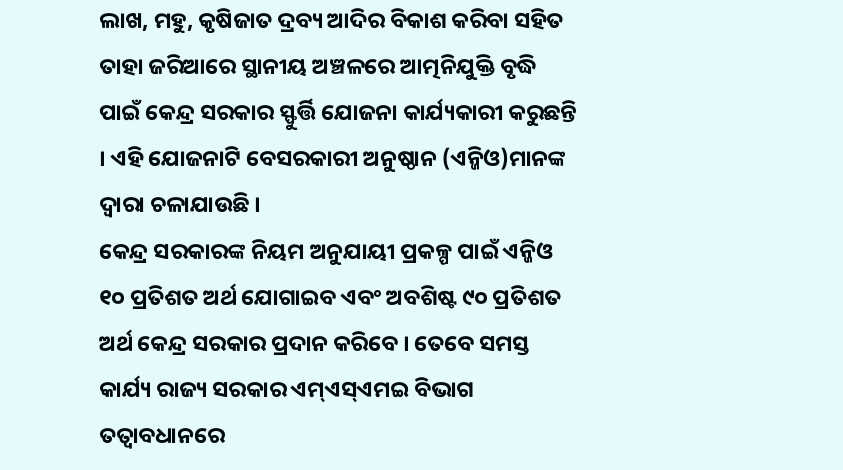ଲାଖ, ମହୁ, କୃଷିଜାତ ଦ୍ରବ୍ୟ ଆଦିର ବିକାଶ କରିବା ସହିତ ତାହା ଜରିଆରେ ସ୍ଥାନୀୟ ଅଞ୍ଚଳରେ ଆତ୍ମନିଯୁକ୍ତି ବୃଦ୍ଧି ପାଇଁ କେନ୍ଦ୍ର ସରକାର ସ୍ଫୁର୍ତ୍ତି ଯୋଜନା କାର୍ଯ୍ୟକାରୀ କରୁଛନ୍ତି । ଏହି ଯୋଜନାଟି ବେସରକାରୀ ଅନୁଷ୍ଠାନ (ଏନ୍ଜିଓ)ମାନଙ୍କ ଦ୍ୱାରା ଚଳାଯାଉଛି ।
କେନ୍ଦ୍ର ସରକାରଙ୍କ ନିୟମ ଅନୁଯାୟୀ ପ୍ରକଳ୍ପ ପାଇଁ ଏନ୍ଜିଓ ୧୦ ପ୍ରତିଶତ ଅର୍ଥ ଯୋଗାଇବ ଏବଂ ଅବଶିଷ୍ଟ ୯୦ ପ୍ରତିଶତ ଅର୍ଥ କେନ୍ଦ୍ର ସରକାର ପ୍ରଦାନ କରିବେ । ତେବେ ସମସ୍ତ କାର୍ଯ୍ୟ ରାଜ୍ୟ ସରକାର ଏମ୍ଏସ୍ଏମଇ ବିଭାଗ ତତ୍ୱାବଧାନରେ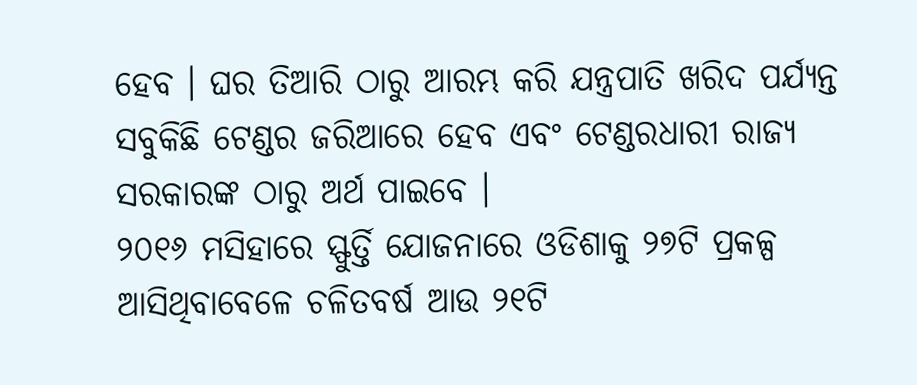ହେବ । ଘର ତିଆରି ଠାରୁ ଆରମ୍ଭ କରି ଯନ୍ତ୍ରପାତି ଖରିଦ ପର୍ଯ୍ୟନ୍ତ ସବୁକିଛି ଟେଣ୍ଡର ଜରିଆରେ ହେବ ଏବଂ ଟେଣ୍ଡରଧାରୀ ରାଜ୍ୟ ସରକାରଙ୍କ ଠାରୁ ଅର୍ଥ ପାଇବେ ।
୨୦୧୬ ମସିହାରେ ସ୍ଫୁର୍ତ୍ତି ଯୋଜନାରେ ଓଡିଶାକୁ ୨୭ଟି ପ୍ରକଳ୍ପ ଆସିଥିବାବେଳେ ଚଳିତବର୍ଷ ଆଉ ୨୧ଟି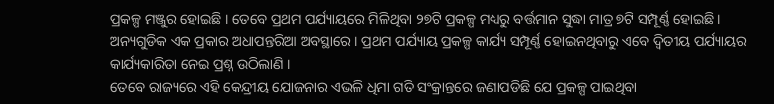ପ୍ରକଳ୍ପ ମଞ୍ଜୁର ହୋଇଛି । ତେବେ ପ୍ରଥମ ପର୍ଯ୍ୟାୟରେ ମିଳିଥିବା ୨୭ଟି ପ୍ରକଳ୍ପ ମଧ୍ୟରୁ ବର୍ତ୍ତମାନ ସୁଦ୍ଧା ମାତ୍ର ୭ଟି ସମ୍ପୂର୍ଣ୍ଣ ହୋଇଛି । ଅନ୍ୟଗୁଡିକ ଏକ ପ୍ରକାର ଅଧାପନ୍ତରିଆ ଅବସ୍ଥାରେ । ପ୍ରଥମ ପର୍ଯ୍ୟାୟ ପ୍ରକଳ୍ପ କାର୍ଯ୍ୟ ସମ୍ପୂର୍ଣ୍ଣ ହୋଇନଥିବାରୁ ଏବେ ଦ୍ୱିତୀୟ ପର୍ଯ୍ୟାୟର କାର୍ଯ୍ୟକାରିତା ନେଇ ପ୍ରଶ୍ନ ଉଠିଲାଣି ।
ତେବେ ରାଜ୍ୟରେ ଏହି କେନ୍ଦ୍ରୀୟ ଯୋଜନାର ଏଭଳି ଧିମା ଗତି ସଂକ୍ରାନ୍ତରେ ଜଣାପଡିଛି ଯେ ପ୍ରକଳ୍ପ ପାଇଥିବା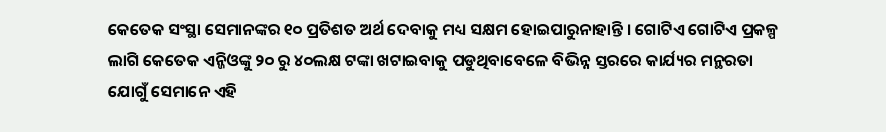କେତେକ ସଂସ୍ଥା ସେମାନଙ୍କର ୧୦ ପ୍ରତିଶତ ଅର୍ଥ ଦେବାକୁ ମଧ୍ୟ ସକ୍ଷମ ହୋଇପାରୁନାହାନ୍ତି । ଗୋଟିଏ ଗୋଟିଏ ପ୍ରକଳ୍ପ ଲାଗି କେତେକ ଏନ୍ଜିଓଙ୍କୁ ୨୦ ରୁ ୪୦ଲକ୍ଷ ଟଙ୍କା ଖଟାଇବାକୁ ପଡୁଥିବାବେଳେ ବିଭିନ୍ନ ସ୍ତରରେ କାର୍ଯ୍ୟର ମନ୍ଥରତା ଯୋଗୁଁ ସେମାନେ ଏହି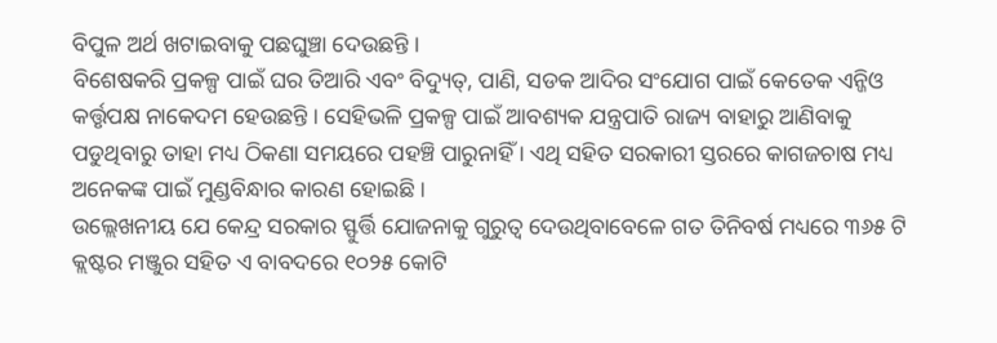ବିପୁଳ ଅର୍ଥ ଖଟାଇବାକୁ ପଛଘୁଞ୍ଚା ଦେଉଛନ୍ତି ।
ବିଶେଷକରି ପ୍ରକଳ୍ପ ପାଇଁ ଘର ତିଆରି ଏବଂ ବିଦ୍ୟୁତ୍, ପାଣି, ସଡକ ଆଦିର ସଂଯୋଗ ପାଇଁ କେତେକ ଏନ୍ଜିଓ କର୍ତ୍ତୃପକ୍ଷ ନାକେଦମ ହେଉଛନ୍ତି । ସେହିଭଳି ପ୍ରକଳ୍ପ ପାଇଁ ଆବଶ୍ୟକ ଯନ୍ତ୍ରପାତି ରାଜ୍ୟ ବାହାରୁ ଆଣିବାକୁ ପଡୁଥିବାରୁ ତାହା ମଧ୍ୟ ଠିକଣା ସମୟରେ ପହଞ୍ଚି ପାରୁନାହିଁ । ଏଥି ସହିତ ସରକାରୀ ସ୍ତରରେ କାଗଜଚାଷ ମଧ୍ୟ ଅନେକଙ୍କ ପାଇଁ ମୁଣ୍ଡବିନ୍ଧାର କାରଣ ହୋଇଛି ।
ଉଲ୍ଲେଖନୀୟ ଯେ କେନ୍ଦ୍ର ସରକାର ସ୍ଫୁର୍ତ୍ତି ଯୋଜନାକୁ ଗୁରୁତ୍ୱ ଦେଉଥିବାବେଳେ ଗତ ତିନିବର୍ଷ ମଧ୍ୟରେ ୩୬୫ ଟି କ୍ଲଷ୍ଟର ମଞ୍ଜୁର ସହିତ ଏ ବାବଦରେ ୧୦୨୫ କୋଟି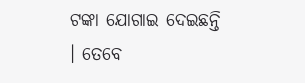ଟଙ୍କା ଯୋଗାଇ ଦେଇଛନ୍ତି । ତେବେ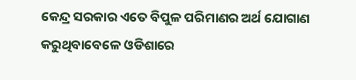କେନ୍ଦ୍ର ସରକାର ଏତେ ବିପୁଳ ପରିମାଣର ଅର୍ଥ ଯୋଗାଣ କରୁଥିବାବେଳେ ଓଡିଶାରେ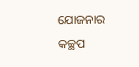ଯୋଜନାର କଚ୍ଛପ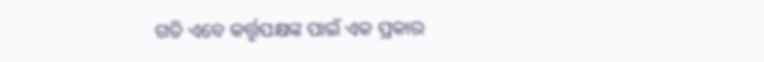ଗତି ଏବେ କର୍ତ୍ତୃପକ୍ଷଙ୍କ ପାଇଁ ଏକ ପ୍ରକାର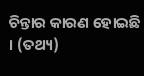ଚିନ୍ତାର କାରଣ ହୋଇଛି । (ତଥ୍ୟ)